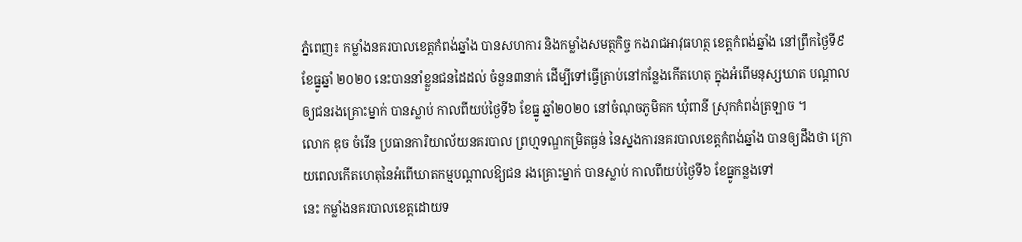ភ្នំពេញ៖ កម្លាំងនគរបាលខេត្តកំពង់ឆ្នាំង បានសហការ និងកម្លាំងសមត្ថកិច្ច កងរាជអាវុធហត្ថ ខេត្តកំពង់ឆ្នាំង នៅព្រឹកថ្ងៃទី៩ ខែធ្នូឆ្នាំ ២០២០ នេះបាននាំខ្លួនជនដៃដល់ ចំនួន៣នាក់ ដើម្បីទៅធ្វើត្រាប់នៅកន្លែងកើតហេតុ ក្នុងអំពើមនុស្សឃាត បណ្ដាល ឲ្យជនរងគ្រោះម្នាក់ បានស្លាប់ កាលពីយប់ថ្ងៃទី៦ ខែធ្នូ ឆ្នាំ២០២០ នៅចំណុចភូមិគក ឃុំពានី ស្រុកកំពង់ត្រឡាច ។
លោក ឌុច ចំរើន ប្រធានការិយាល័យនគរបាល ព្រហ្មទណ្ឌកម្រិតធ្ងន់ នៃស្នងការនគរបាលខេត្តកំពង់ឆ្នាំង បានឲ្យដឹងថា ក្រោយពេលកើតហេតុនៃអំពើឃាតកម្មបណ្ដាលឱ្យជន រងគ្រោះម្នាក់ បានស្លាប់ កាលពីយប់ថ្ងៃទី៦ ខែធ្នូកន្លងទៅ
នេះ កម្លាំងនគរបាលខេត្តដោយទ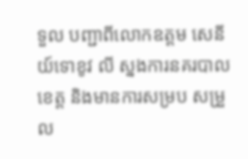ទួល បញ្ជាពីលោកឧត្តម សេនីយ៍ទោខូវ លី ស្នងការនគរបាលខេត្ត និងមានការសម្រប សម្រួល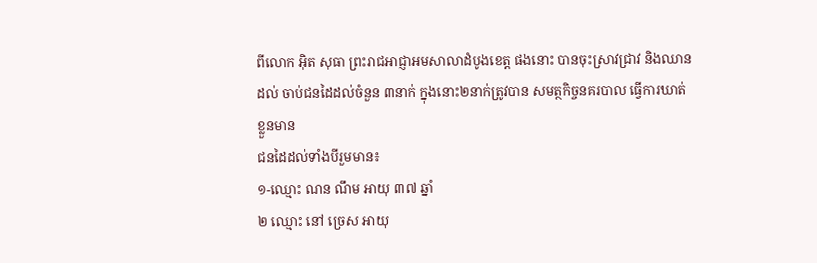ពីលោក អុិត សុធា ព្រះរាជអាជ្ញាអមសាលាដំបូងខេត្ត ផងនោះ បានចុះស្រាវជ្រាវ និងឈានដល់ ចាប់ជនដៃដល់ចំនួន ៣នាក់ ក្នុងនោះ២នាក់ត្រូវបាន សមត្ថកិច្ចនគរបាល ធ្វើការឃាត់ខ្លួនមាន
ជនដៃដល់ទាំងបីរួមមាន៖
១-ឈ្មោះ ណន ណឹម អាយុ ៣៧ ឆ្នាំ
២ ឈ្មោះ នៅ ច្រេស អាយុ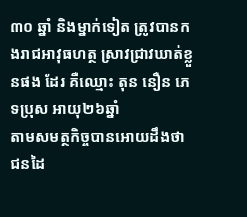៣០ ឆ្នាំ និងម្នាក់ទៀត ត្រូវបានកងរាជអាវុធហត្ថ ស្រាវជ្រាវឃាត់ខ្លួនផង ដែរ គឺឈ្មោះ តុន នឿន ភេទប្រុស អាយុ២៦ឆ្នាំ
តាមសមត្ថកិច្ចបានអោយដឹងថា ជនដៃ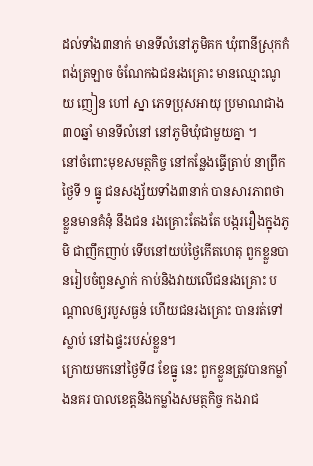ដល់ទាំង៣នាក់ មានទីលំនៅភូមិគក ឃុំពានីស្រុកកំពង់ត្រឡាច ចំណែកឯជនរងគ្រោះ មានឈ្មោះណូយ ញៀន ហៅ ស្នា ភេទប្រុសអាយុ ប្រមាណជាង៣០ឆ្នាំ មានទីលំនៅ នៅភូមិឃុំជាមួយគ្នា ។
នៅចំពោះមុខសមត្ថកិច្ច នៅកន្លែងធ្វើត្រាប់ នាព្រឹកថ្ងៃទី 9 ធ្នូ ជនសង្ស័យទាំង៣នាក់ បានសារភាពថាខ្លួនមានគំនុំ នឹងជន រងគ្រោះតែងតែ បង្កររឿងក្នុងភូមិ ជាញឹកញាប់ ទើបនៅយប់ថ្ងៃកើតហេតុ ពួកខ្លួនបានរៀបចំពួនស្ទាក់ កាប់និងវាយលើជនរងគ្រោះ បណ្ដាលឲ្យរបួសធ្ងន់ ហើយជនរងគ្រោះ បានរត់ទៅស្លាប់ នៅឯផ្ទះរបស់ខ្លួន។
ក្រោយមកនៅថ្ងៃទី៨ ខែធ្នូ នេះ ពួកខ្លួនត្រូវបានកម្លាំងនគរ បាលខេត្តនិងកម្លាំងសមត្ថកិច្ច កងរាជ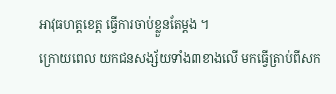អាវុធហត្តខេត្ត ធ្វើការចាប់ខ្លួនតែម្ដង ។
ក្រោយពេល យកជនសង្ស័យទាំង៣ខាងលើ មកធ្វើត្រាប់ពីសក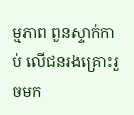ម្មភាព ពួនស្ទាក់កាប់ លើជនរងគ្រោះរួចមក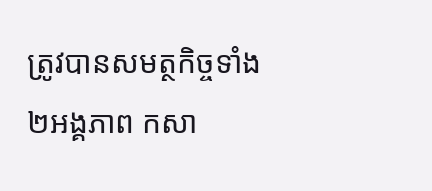ត្រូវបានសមត្ថកិច្ចទាំង ២អង្គភាព កសា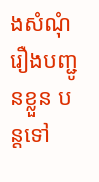ងសំណុំរឿងបញ្ជូនខ្លួន បន្តទៅ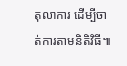តុលាការ ដើម្បីចាត់ការតាមនិតិវិធី៕